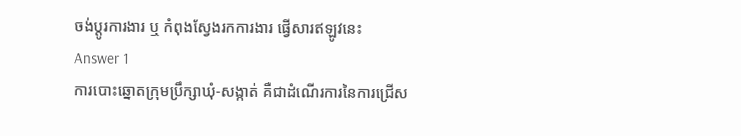ចង់ប្តូរការងារ ឬ កំពុងស្វែងរកការងារ ផ្វើសារឥឡូវនេះ
Answer 1
ការបោះឆ្នោតក្រុមប្រឹក្សាឃុំ-សង្កាត់ គឺជាដំណើរការនៃការជ្រើស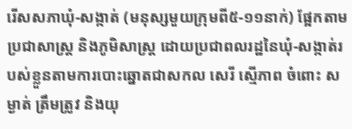រើសសភាឃុំ-សង្កាត់ (មនុស្សមួយក្រុមពី៥-១១នាក់) ផ្អែកតាមប្រជាសាស្ត្រ និងភូមិសាស្ត្រ ដោយប្រជាពលរដ្ឋនៃឃុំ-សង្កាត់របស់ខ្លួនតាមការបោះឆ្នោតជាសកល សេរី ស្មើភាព ចំពោះ សម្ងាត់ ត្រឹមត្រូវ និងយុ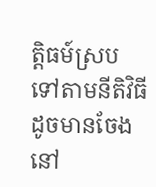ត្តិធម៍ស្របទៅតាមនីតិវិធីដូចមានចែងនៅ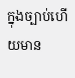ក្នុងច្បាប់ហើយមាន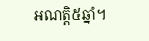អណត្តិ៥ឆ្នាំ។